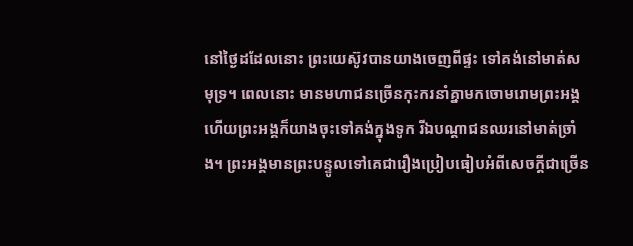នៅថ្ងៃដដែលនោះ ព្រះយេស៊ូវបានយាងចេញពីផ្ទះ ទៅគង់នៅមាត់សមុទ្រ។ ពេលនោះ មានមហាជនច្រើនកុះករនាំគ្នាមកចោមរោមព្រះអង្គ ហើយព្រះអង្គក៏យាងចុះទៅគង់ក្នុងទូក រីឯបណ្ដាជនឈរនៅមាត់ច្រាំង។ ព្រះអង្គមានព្រះបន្ទូលទៅគេជារឿងប្រៀបធៀបអំពីសេចក្ដីជាច្រើន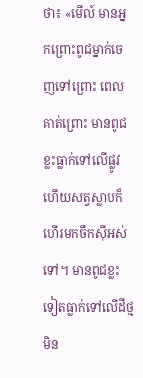ថា៖ «មើល៍ មានអ្នកព្រោះពូជម្នាក់ចេញទៅព្រោះ ពេលគាត់ព្រោះ មានពូជខ្លះធ្លាក់ទៅលើផ្លូវ ហើយសត្វស្លាបក៏ហើរមកចឹកស៊ីអស់ទៅ។ មានពូជខ្លះទៀតធ្លាក់ទៅលើដីថ្ម មិន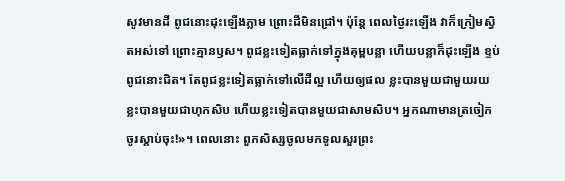សូវមានដី ពូជនោះដុះឡើងភ្លាម ព្រោះដីមិនជ្រៅ។ ប៉ុន្តែ ពេលថ្ងៃរះឡើង វាក៏ក្រៀមស្វិតអស់ទៅ ព្រោះគ្មានឫស។ ពូជខ្លះទៀតធ្លាក់ទៅក្នុងគុម្ពបន្លា ហើយបន្លាក៏ដុះឡើង ខ្ទប់ពូជនោះជិត។ តែពូជខ្លះទៀតធ្លាក់ទៅលើដីល្អ ហើយឲ្យផល ខ្លះបានមួយជាមួយរយ ខ្លះបានមួយជាហុកសិប ហើយខ្លះទៀតបានមួយជាសាមសិប។ អ្នកណាមានត្រចៀក ចូរស្តាប់ចុះ!»។ ពេលនោះ ពួកសិស្សចូលមកទូលសួរព្រះ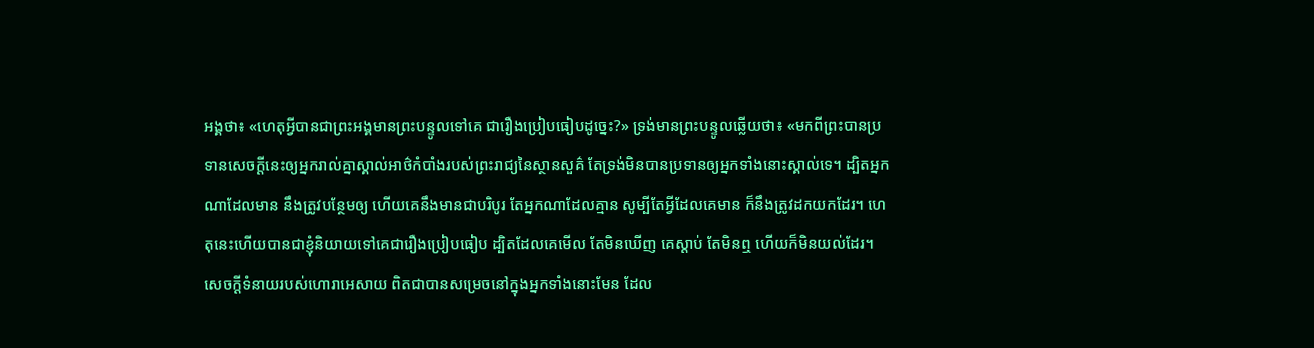អង្គថា៖ «ហេតុអ្វីបានជាព្រះអង្គមានព្រះបន្ទូលទៅគេ ជារឿងប្រៀបធៀបដូច្នេះ?» ទ្រង់មានព្រះបន្ទូលឆ្លើយថា៖ «មកពីព្រះបានប្រទានសេចក្ដីនេះឲ្យអ្នករាល់គ្នាស្គាល់អាថ៌កំបាំងរបស់ព្រះរាជ្យនៃស្ថានសួគ៌ តែទ្រង់មិនបានប្រទានឲ្យអ្នកទាំងនោះស្គាល់ទេ។ ដ្បិតអ្នកណាដែលមាន នឹងត្រូវបន្ថែមឲ្យ ហើយគេនឹងមានជាបរិបូរ តែអ្នកណាដែលគ្មាន សូម្បីតែអ្វីដែលគេមាន ក៏នឹងត្រូវដកយកដែរ។ ហេតុនេះហើយបានជាខ្ញុំនិយាយទៅគេជារឿងប្រៀបធៀប ដ្បិតដែលគេមើល តែមិនឃើញ គេស្ដាប់ តែមិនឮ ហើយក៏មិនយល់ដែរ។ សេចក្ដីទំនាយរបស់ហោរាអេសាយ ពិតជាបានសម្រេចនៅក្នុងអ្នកទាំងនោះមែន ដែល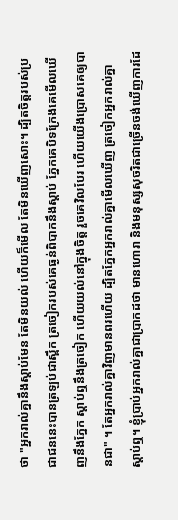ថា "អ្នករាល់គ្នានឹងស្ដាប់មែន តែមិនយល់ ហើយក៏មើល តែមិនឃើញសោះ។ ដ្បិតចិត្តរបស់ប្រជាជននេះបានត្រឡប់ជាស្ពឹក ត្រចៀករបស់គេធ្ងន់ពិបាកនឹងស្ដាប់ ភ្នែកគេបិទក្រែងគេមើលឃើញនឹងភ្នែក ស្ដាប់ឮនឹងត្រចៀក ហើយយល់នៅក្នុងចិត្ត រួចគេវិលបែរ ហើយយើងប្រោសគេឲ្យបានជា" ។ តែអ្នករាល់គ្នាវិញមានពរហើយ ដ្បិតភ្នែកអ្នករាល់គ្នាមើលឃើញ ត្រចៀកអ្នករាល់គ្នាស្តាប់ឮ។ ខ្ញុំប្រាប់អ្នករាល់គ្នាជាប្រាកដថា មានហោរា និងមនុស្សសុចរិតជាច្រើនចង់ឃើញការដែ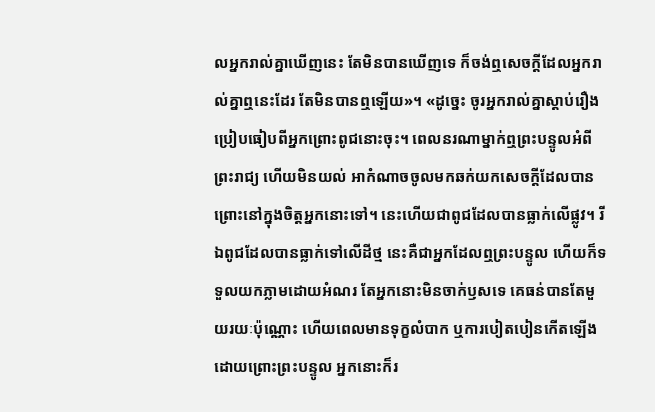លអ្នករាល់គ្នាឃើញនេះ តែមិនបានឃើញទេ ក៏ចង់ឮសេចក្តីដែលអ្នករាល់គ្នាឮនេះដែរ តែមិនបានឮឡើយ»។ «ដូច្នេះ ចូរអ្នករាល់គ្នាស្តាប់រឿងប្រៀបធៀបពីអ្នកព្រោះពូជនោះចុះ។ ពេលនរណាម្នាក់ឮព្រះបន្ទូលអំពីព្រះរាជ្យ ហើយមិនយល់ អាកំណាចចូលមកឆក់យកសេចក្តីដែលបានព្រោះនៅក្នុងចិត្តអ្នកនោះទៅ។ នេះហើយជាពូជដែលបានធ្លាក់លើផ្លូវ។ រីឯពូជដែលបានធ្លាក់ទៅលើដីថ្ម នេះគឺជាអ្នកដែលឮព្រះបន្ទូល ហើយក៏ទទួលយកភ្លាមដោយអំណរ តែអ្នកនោះមិនចាក់ឫសទេ គេធន់បានតែមួយរយៈប៉ុណ្ណោះ ហើយពេលមានទុក្ខលំបាក ឬការបៀតបៀនកើតឡើងដោយព្រោះព្រះបន្ទូល អ្នកនោះក៏រ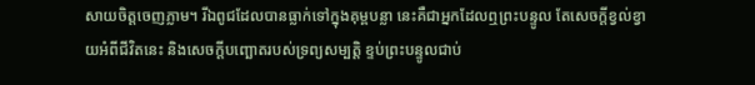សាយចិត្តចេញភ្លាម។ រីឯពូជដែលបានធ្លាក់ទៅក្នុងគុម្ពបន្លា នេះគឺជាអ្នកដែលឮព្រះបន្ទូល តែសេចក្តីខ្វល់ខ្វាយអំពីជីវិតនេះ និងសេចក្តីបញ្ឆោតរបស់ទ្រព្យសម្បត្តិ ខ្ទប់ព្រះបន្ទូលជាប់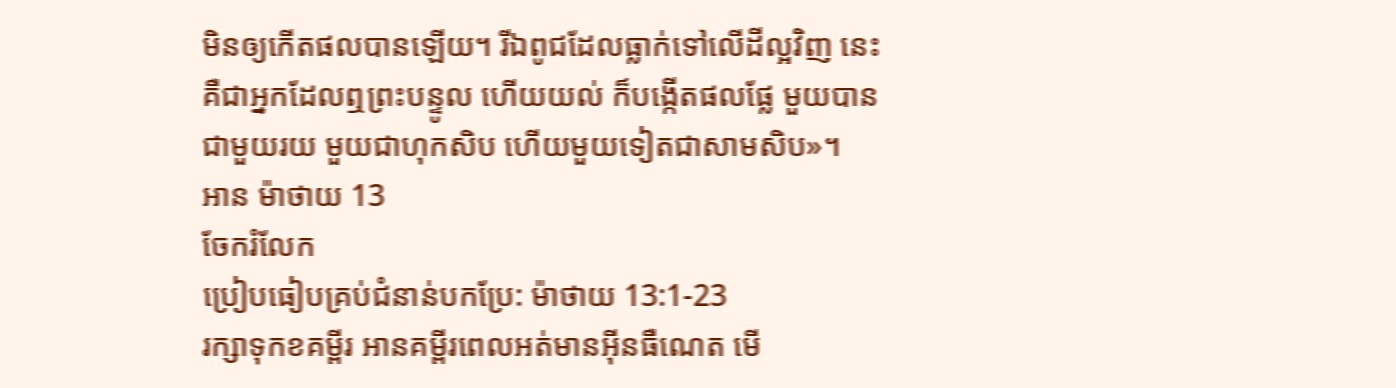មិនឲ្យកើតផលបានឡើយ។ រីឯពូជដែលធ្លាក់ទៅលើដីល្អវិញ នេះគឺជាអ្នកដែលឮព្រះបន្ទូល ហើយយល់ ក៏បង្កើតផលផ្លែ មួយបានជាមួយរយ មួយជាហុកសិប ហើយមួយទៀតជាសាមសិប»។
អាន ម៉ាថាយ 13
ចែករំលែក
ប្រៀបធៀបគ្រប់ជំនាន់បកប្រែ: ម៉ាថាយ 13:1-23
រក្សាទុកខគម្ពីរ អានគម្ពីរពេលអត់មានអ៊ីនធឺណេត មើ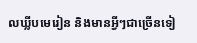លឃ្លីបមេរៀន និងមានអ្វីៗជាច្រើនទៀ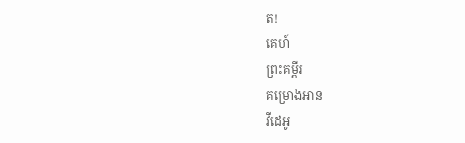ត!
គេហ៍
ព្រះគម្ពីរ
គម្រោងអាន
វីដេអូ